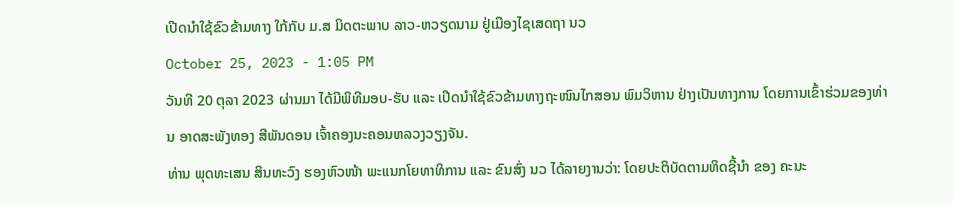ເປີດນໍາໃຊ້ຂົວຂ້າມທາງ ໃກ້ກັບ ມ.ສ ມິດຕະພາບ ລາວ-ຫວຽດນາມ ຢູ່ເມືອງໄຊເສດຖາ ນວ
October 25, 2023 - 1:05 PM
ວັນທີ 20 ຕຸລາ 2023 ຜ່ານມາ ໄດ້ມີພິທີມອບ-ຮັບ ແລະ ເປີດນໍາໃຊ້ຂົວຂ້າມທາງຖະໜົນໄກສອນ ພົມວິຫານ ຢ່າງເປັນທາງການ ໂດຍການເຂົ້າຮ່ວມຂອງທ່ານ ອາດສະພັງທອງ ສີພັນດອນ ເຈົ້າຄອງນະຄອນຫລວງວຽງຈັນ.
ທ່ານ ພຸດທະເສນ ສິນທະວົງ ຮອງຫົວໜ້າ ພະແນກໂຍທາທິການ ແລະ ຂົນສົ່ງ ນວ ໄດ້ລາຍງານວ່າ: ໂດຍປະຕິບັດຕາມທິດຊີ້ນໍາ ຂອງ ຄະນະ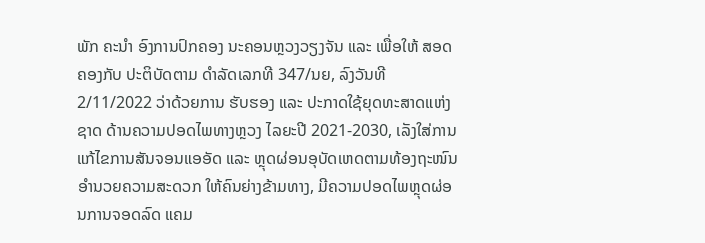ພັກ ຄະນໍາ ອົງການປົກຄອງ ນະຄອນຫຼວງວຽງຈັນ ແລະ ເພື່ອໃຫ້ ສອດຄອງກັບ ປະຕິບັດຕາມ ດໍາລັດເລກທີ 347/ນຍ, ລົງວັນທີ 2/11/2022 ວ່າດ້ວຍການ ຮັບຮອງ ແລະ ປະກາດໃຊ້ຍຸດທະສາດແຫ່ງຊາດ ດ້ານຄວາມປອດໄພທາງຫຼວງ ໄລຍະປີ 2021-2030, ເລັງໃສ່ການແກ້ໄຂການສັນຈອນແອອັດ ແລະ ຫຼຸດຜ່ອນອຸບັດເຫດຕາມທ້ອງຖະໜົນ ອໍານວຍຄວາມສະດວກ ໃຫ້ຄົນຍ່າງຂ້າມທາງ, ມີຄວາມປອດໄພຫຼຸດຜ່ອນການຈອດລົດ ແຄມ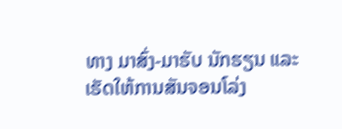ທາງ ມາສົ່ງ-ມາຮັບ ນັກຮຽນ ແລະ ເຮັດໃຫ້ການສັນຈອນໂລ່ງ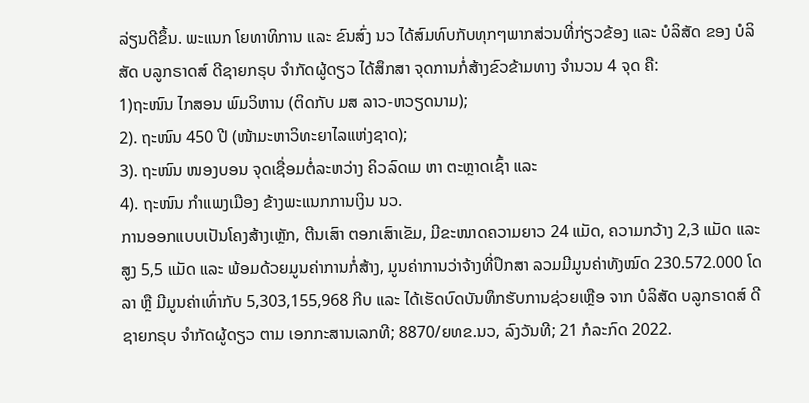ລ່ຽນດີຂຶ້ນ. ພະແນກ ໂຍທາທິການ ແລະ ຂົນສົ່ງ ນວ ໄດ້ສົມທົບກັບທຸກໆພາກສ່ວນທີ່ກ່ຽວຂ້ອງ ແລະ ບໍລິສັດ ຂອງ ບໍລິສັດ ບລູກຣາດສ໌ ດີຊາຍກຣຸບ ຈໍາກັດຜູ້ດຽວ ໄດ້ສຶກສາ ຈຸດການກໍ່ສ້າງຂົວຂ້າມທາງ ຈໍານວນ 4 ຈຸດ ຄື:
1)ຖະໜົນ ໄກສອນ ພົມວິຫານ (ຕິດກັບ ມສ ລາວ-ຫວຽດນາມ);
2). ຖະໜົນ 450 ປີ (ໜ້າມະຫາວິທະຍາໄລແຫ່ງຊາດ);
3). ຖະໜົນ ໜອງບອນ ຈຸດເຊື່ອມຕໍ່ລະຫວ່າງ ຄິວລົດເມ ຫາ ຕະຫຼາດເຊົ້າ ແລະ
4). ຖະໜົນ ກໍາແພງເມືອງ ຂ້າງພະແນກການເງິນ ນວ.
ການອອກແບບເປັນໂຄງສ້າງເຫຼັກ, ຕີນເສົາ ຕອກເສົາເຂັມ, ມີຂະໜາດຄວາມຍາວ 24 ແມັດ, ຄວາມກວ້າງ 2,3 ແມັດ ແລະ ສູງ 5,5 ແມັດ ແລະ ພ້ອມດ້ວຍມູນຄ່າການກໍ່ສ້າງ, ມູນຄ່າການວ່າຈ້າງທີ່ປຶກສາ ລວມມີມູນຄ່າທັງໝົດ 230.572.000 ໂດລາ ຫຼື ມີມູນຄ່າເທົ່າກັບ 5,303,155,968 ກີບ ແລະ ໄດ້ເຮັດບົດບັນທຶກຮັບການຊ່ວຍເຫຼືອ ຈາກ ບໍລິສັດ ບລູກຣາດສ໌ ດີຊາຍກຣຸບ ຈໍາກັດຜູ້ດຽວ ຕາມ ເອກກະສານເລກທີ; 8870/ຍທຂ.ນວ, ລົງວັນທີ; 21 ກໍລະກົດ 2022.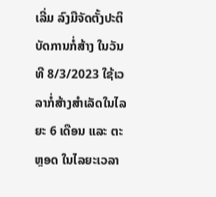ເລີ່ມ ລົງມືຈັດຕັ້ງປະຕິບັດການກໍ່ສ້າງ ໃນວັນທີ 8/3/2023 ໃຊ້ເວລາກໍ່ສ້າງສຳເລັດໃນໄລຍະ 6 ເດືອນ ແລະ ຕະຫຼອດ ໃນໄລຍະເວລາ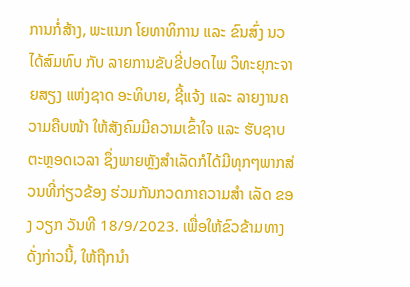ການກໍ່ສ້າງ, ພະແນກ ໂຍທາທິການ ແລະ ຂົນສົ່ງ ນວ ໄດ້ສົມທົບ ກັບ ລາຍການຂັບຂີ່ປອດໄພ ວິທະຍຸກະຈາຍສຽງ ແຫ່ງຊາດ ອະທິບາຍ, ຊີ້ແຈ້ງ ແລະ ລາຍງານຄວາມຄືບໜ້າ ໃຫ້ສັງຄົມມີຄວາມເຂົ້າໃຈ ແລະ ຮັບຊາບຕະຫຼອດເວລາ ຊຶ່ງພາຍຫຼັງສຳເລັດກໍໄດ້ມີທຸກໆພາກສ່ວນທີ່ກ່ຽວຂ້ອງ ຮ່ວມກັນກວດກາຄວາມສໍາ ເລັດ ຂອງ ວຽກ ວັນທີ 18/9/2023. ເພື່ອໃຫ້ຂົວຂ້າມທາງດັ່ງກ່າວນີ້, ໃຫ້ຖືກນໍາ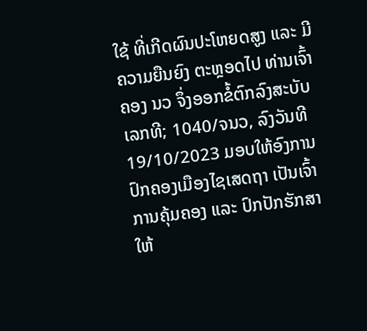ໃຊ້ ທີ່ເກີດຜົນປະໂຫຍດສູງ ແລະ ມີຄວາມຍືນຍົງ ຕະຫຼອດໄປ ທ່ານເຈົ້າຄອງ ນວ ຈຶ່ງອອກຂໍ້ຕົກລົງສະບັບເລກທີ; 1040/ຈນວ, ລົງວັນທີ 19/10/2023 ມອບໃຫ້ອົງການປົກຄອງເມືອງໄຊເສດຖາ ເປັນເຈົ້າການຄຸ້ມຄອງ ແລະ ປົກປັກຮັກສາ ໃຫ້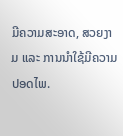ມີຄວາມສະອາດ, ສວຍງາມ ແລະ ການນໍາໃຊ້ມີຄວາມປອດໄພ.